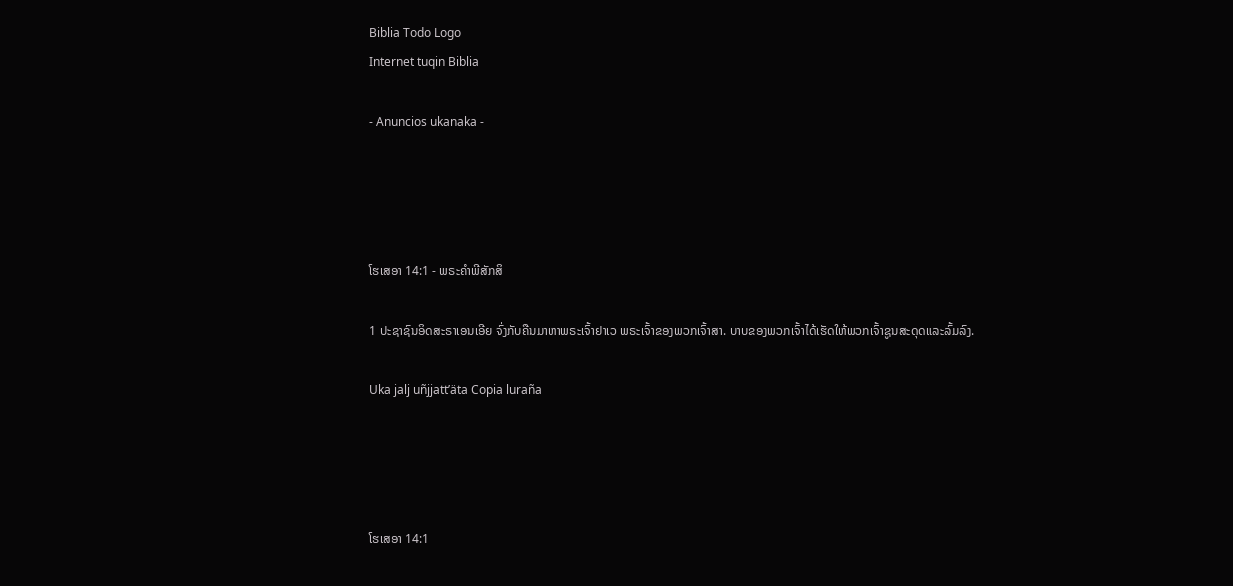Biblia Todo Logo
Internet tuqin Biblia

- Anuncios ukanaka -




ໂຮເສອາ 14:1 - ພຣະຄຳພີສັກສິ

1 ປະຊາຊົນອິດສະຣາເອນເອີຍ ຈົ່ງກັບຄືນມາຫາພຣະເຈົ້າຢາເວ ພຣະເຈົ້າຂອງພວກເຈົ້າສາ. ບາບຂອງພວກເຈົ້າໄດ້ເຮັດໃຫ້ພວກເຈົ້າຊູນສະດຸດແລະລົ້ມລົງ.

Uka jalj uñjjattʼäta Copia luraña




ໂຮເສອາ 14:1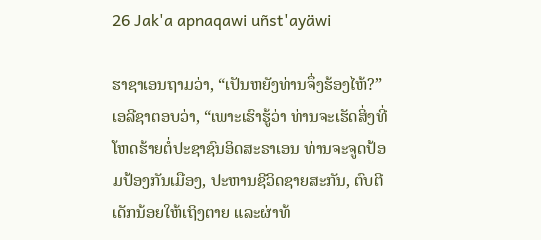26 Jak'a apnaqawi uñst'ayäwi

ຮາຊາເອນຖາມວ່າ, “ເປັນຫຍັງທ່ານຈຶ່ງຮ້ອງໄຫ້?” ເອລີຊາຕອບວ່າ, “ເພາະເຮົາຮູ້ວ່າ ທ່ານຈະເຮັດສິ່ງທີ່ໂຫດຮ້າຍຕໍ່ປະຊາຊົນອິດສະຣາເອນ ທ່ານຈະຈູດປ້ອມປ້ອງກັນເມືອງ, ປະຫານຊີວິດຊາຍສະກັນ, ຕົບຕີເດັກນ້ອຍໃຫ້ເຖິງຕາຍ ແລະຜ່າທ້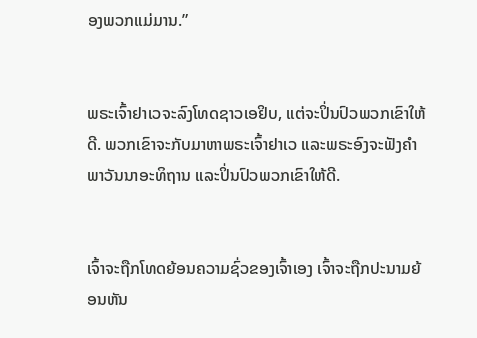ອງພວກແມ່ມານ.”


ພຣະເຈົ້າຢາເວຈະລົງໂທດຊາວເອຢິບ, ແຕ່ຈະປິ່ນປົວພວກເຂົາໃຫ້ດີ. ພວກເຂົາຈະກັບມາຫາພຣະເຈົ້າຢາເວ ແລະພຣະອົງຈະຟັງຄຳພາວັນນາອະທິຖານ ແລະປິ່ນປົວພວກເຂົາໃຫ້ດີ.


ເຈົ້າຈະຖືກໂທດຍ້ອນຄວາມຊົ່ວຂອງເຈົ້າເອງ ເຈົ້າຈະຖືກປະນາມຍ້ອນຫັນ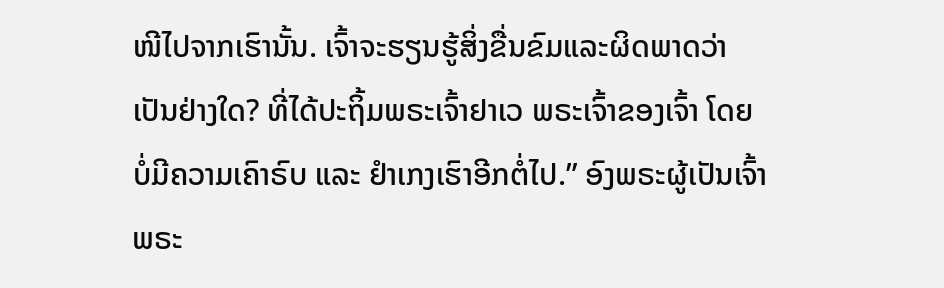ໜີໄປຈາກເຮົານັ້ນ. ເຈົ້າຈະຮຽນຮູ້ສິ່ງຂື່ນຂົມແລະຜິດພາດວ່າເປັນຢ່າງໃດ? ທີ່ໄດ້ປະຖິ້ມພຣະເຈົ້າຢາເວ ພຣະເຈົ້າຂອງເຈົ້າ ໂດຍບໍ່ມີຄວາມເຄົາຣົບ ແລະ ຢຳເກງເຮົາອີກຕໍ່ໄປ.” ອົງພຣະຜູ້ເປັນເຈົ້າ ພຣະ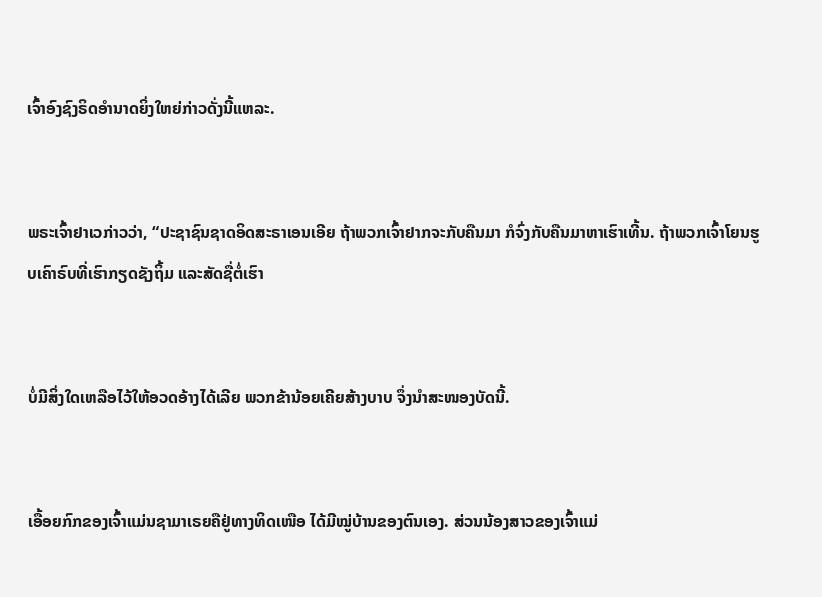ເຈົ້າອົງຊົງຣິດອຳນາດຍິ່ງໃຫຍ່ກ່າວດັ່ງນີ້ແຫລະ.


ພຣະເຈົ້າຢາເວກ່າວວ່າ, “ປະຊາຊົນຊາດອິດສະຣາເອນເອີຍ ຖ້າພວກເຈົ້າຢາກຈະກັບຄືນມາ ກໍຈົ່ງກັບຄືນມາຫາເຮົາເທີ້ນ. ຖ້າພວກເຈົ້າໂຍນຮູບເຄົາຣົບທີ່ເຮົາກຽດຊັງຖິ້ມ ແລະສັດຊື່ຕໍ່ເຮົາ


ບໍ່ມີສິ່ງໃດເຫລືອໄວ້ໃຫ້ອວດອ້າງໄດ້ເລີຍ ພວກຂ້ານ້ອຍເຄີຍສ້າງບາບ ຈຶ່ງນຳສະໜອງບັດນີ້.


ເອື້ອຍກົກຂອງເຈົ້າແມ່ນຊາມາເຣຍຄືຢູ່ທາງທິດເໜືອ ໄດ້ມີໝູ່ບ້ານຂອງຕົນເອງ. ສ່ວນນ້ອງສາວຂອງເຈົ້າແມ່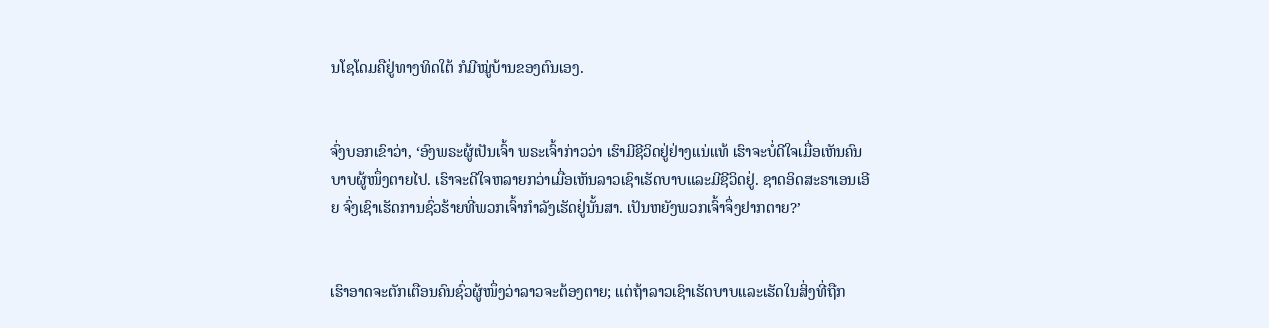ນໂຊໂດມຄືຢູ່ທາງທິດໃຕ້ ກໍມີໝູ່ບ້ານຂອງຕົນເອງ.


ຈົ່ງບອກເຂົາວ່າ, ‘ອົງພຣະຜູ້ເປັນເຈົ້າ ພຣະເຈົ້າກ່າວວ່າ ເຮົາມີຊີວິດຢູ່ຢ່າງແນ່ແທ້ ເຮົາຈະບໍ່ດີໃຈເມື່ອເຫັນຄົນບາບຜູ້ໜຶ່ງຕາຍໄປ. ເຮົາຈະດີໃຈຫລາຍກວ່າເມື່ອເຫັນລາວເຊົາເຮັດບາບແລະມີຊີວິດຢູ່. ຊາດອິດສະຣາເອນເອີຍ ຈົ່ງເຊົາເຮັດການຊົ່ວຮ້າຍທີ່ພວກເຈົ້າກຳລັງເຮັດຢູ່ນັ້ນສາ. ເປັນຫຍັງພວກເຈົ້າຈຶ່ງຢາກຕາຍ?’


ເຮົາອາດຈະຕັກເຕືອນຄົນຊົ່ວຜູ້ໜຶ່ງວ່າລາວຈະຕ້ອງຕາຍ; ແຕ່ຖ້າລາວເຊົາເຮັດບາບແລະເຮັດໃນສິ່ງທີ່ຖືກ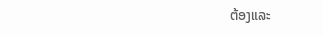ຕ້ອງແລະ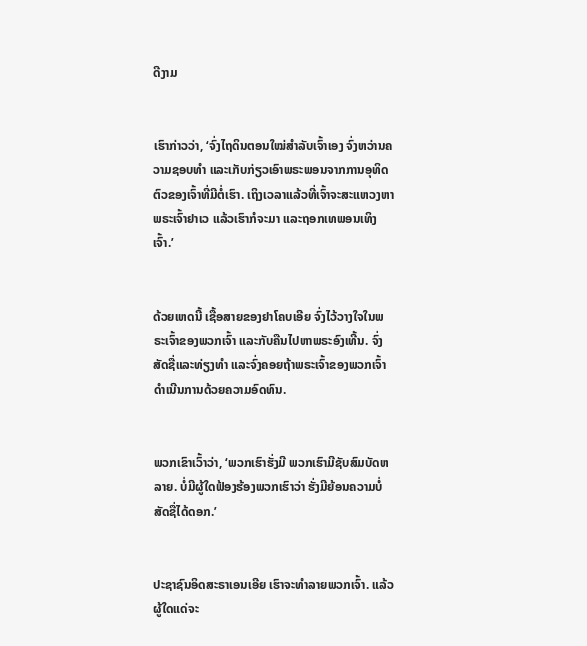ດີງາມ


ເຮົາກ່າວວ່າ, ‘ຈົ່ງໄຖດິນຕອນໃໝ່ສຳລັບເຈົ້າເອງ ຈົ່ງຫວ່ານຄວາມຊອບທຳ ແລະເກັບກ່ຽວເອົາພຣະພອນຈາກການອຸທິດຕົວຂອງເຈົ້າທີ່ມີຕໍ່ເຮົາ. ເຖິງເວລາແລ້ວທີ່ເຈົ້າຈະສະແຫວງຫາພຣະເຈົ້າຢາເວ ແລ້ວເຮົາກໍຈະມາ ແລະຖອກເທພອນເທິງເຈົ້າ.’


ດ້ວຍເຫດນີ້ ເຊື້ອສາຍຂອງຢາໂຄບເອີຍ ຈົ່ງໄວ້ວາງໃຈໃນພຣະເຈົ້າຂອງພວກເຈົ້າ ແລະກັບຄືນໄປຫາພຣະອົງເທີ້ນ. ຈົ່ງສັດຊື່ແລະທ່ຽງທຳ ແລະຈົ່ງຄອຍຖ້າພຣະເຈົ້າຂອງພວກເຈົ້າ ດຳເນີນການດ້ວຍຄວາມອົດທົນ.


ພວກເຂົາເວົ້າວ່າ, ‘ພວກເຮົາຮັ່ງມີ ພວກເຮົາມີຊັບສົມບັດຫລາຍ. ບໍ່ມີຜູ້ໃດຟ້ອງຮ້ອງພວກເຮົາວ່າ ຮັ່ງມີຍ້ອນຄວາມບໍ່ສັດຊື່ໄດ້ດອກ.’


ປະຊາຊົນອິດສະຣາເອນເອີຍ ເຮົາຈະທຳລາຍພວກເຈົ້າ. ແລ້ວຜູ້ໃດແດ່ຈະ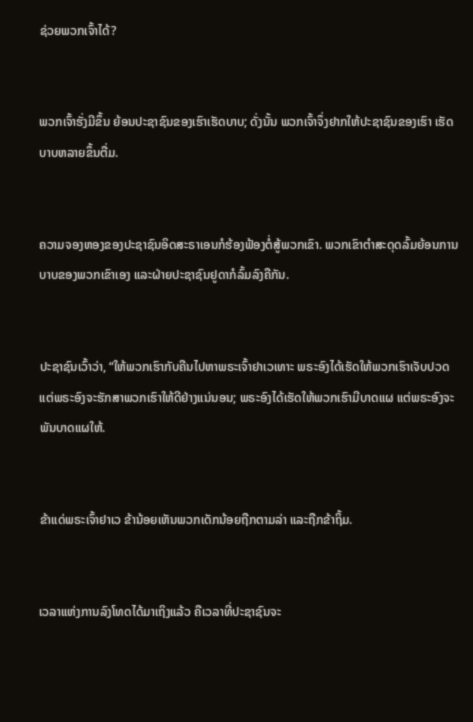ຊ່ວຍພວກເຈົ້າໄດ້?


ພວກເຈົ້າຮັ່ງມີຂຶ້ນ ຍ້ອນປະຊາຊົນຂອງເຮົາເຮັດບາບ; ດັ່ງນັ້ນ ພວກເຈົ້າຈຶ່ງຢາກໃຫ້ປະຊາຊົນຂອງເຮົາ ເຮັດບາບຫລາຍຂຶ້ນຕື່ມ.


ຄວາມຈອງຫອງຂອງປະຊາຊົນອິດສະຣາເອນກໍຮ້ອງຟ້ອງຕໍ່ສູ້ພວກເຂົາ. ພວກເຂົາຕຳສະດຸດລົ້ມຍ້ອນການບາບຂອງພວກເຂົາເອງ ແລະຝ່າຍປະຊາຊົນຢູດາກໍລົ້ມລົງຄືກັນ.


ປະຊາຊົນເວົ້າວ່າ, “ໃຫ້ພວກເຮົາກັບຄືນໄປຫາພຣະເຈົ້າຢາເວເທາະ ພຣະອົງໄດ້ເຮັດໃຫ້ພວກເຮົາເຈັບປວດ ແຕ່ພຣະອົງຈະຮັກສາພວກເຮົາໃຫ້ດີຢ່າງແນ່ນອນ; ພຣະອົງໄດ້ເຮັດໃຫ້ພວກເຮົາມີບາດແຜ ແຕ່ພຣະອົງຈະພັນບາດແຜໃຫ້.


ຂ້າແດ່ພຣະເຈົ້າຢາເວ ຂ້ານ້ອຍເຫັນພວກເດັກນ້ອຍຖືກຕາມລ່າ ແລະຖືກຂ້າຖິ້ມ.


ເວລາແຫ່ງການລົງໂທດໄດ້ມາເຖິງແລ້ວ ຄືເວລາທີ່ປະຊາຊົນຈະ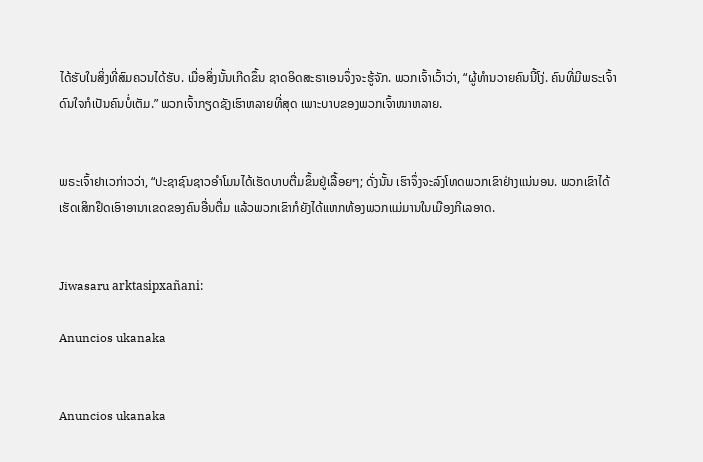ໄດ້ຮັບໃນສິ່ງທີ່ສົມຄວນໄດ້ຮັບ. ເມື່ອສິ່ງນັ້ນເກີດຂຶ້ນ ຊາດອິດສະຣາເອນຈຶ່ງຈະຮູ້ຈັກ. ພວກເຈົ້າເວົ້າວ່າ, “ຜູ້ທຳນວາຍຄົນນີ້ໂງ່. ຄົນທີ່ມີພຣະເຈົ້າດົນໃຈກໍເປັນຄົນບໍ່ເຕັມ.” ພວກເຈົ້າກຽດຊັງເຮົາຫລາຍທີ່ສຸດ ເພາະບາບຂອງພວກເຈົ້າໜາຫລາຍ.


ພຣະເຈົ້າຢາເວກ່າວວ່າ, “ປະຊາຊົນຊາວອຳໂມນໄດ້ເຮັດບາບຕື່ມຂຶ້ນຢູ່ເລື້ອຍໆ; ດັ່ງນັ້ນ ເຮົາຈຶ່ງຈະລົງໂທດພວກເຂົາຢ່າງແນ່ນອນ. ພວກເຂົາໄດ້ເຮັດເສິກຢຶດເອົາອານາເຂດຂອງຄົນອື່ນຕື່ມ ແລ້ວພວກເຂົາກໍຍັງໄດ້ແຫກທ້ອງພວກແມ່ມານໃນເມືອງກີເລອາດ.


Jiwasaru arktasipxañani:

Anuncios ukanaka


Anuncios ukanaka